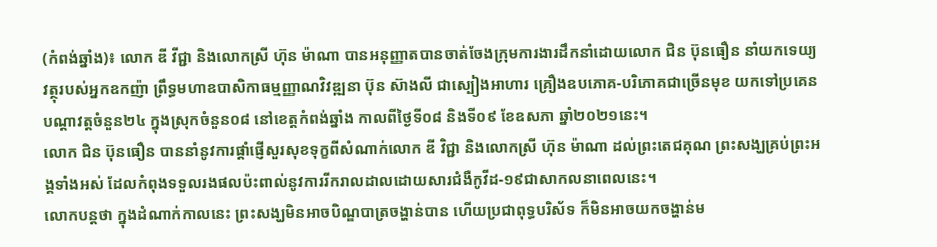(កំពង់ឆ្នាំង)៖ លោក ឌី វីជ្ជា និងលោកស្រី ហ៊ុន ម៉ាណា បានអនុញ្ញាតបានចាត់ចែងក្រុមការងារដឹកនាំដោយលោក ជិន ប៊ុនធឿន នាំយកទេយ្យវត្ថុរបស់អ្នកឧកញ៉ា ព្រឹទ្ធមហាឧបាសិកាធម្មញ្ញាណវិវឌ្ឍនា ប៊ុន ស៊ាងលី ជាស្បៀងអាហារ គ្រឿងឧបភោគ-បរិភោគជាច្រើនមុខ យកទៅប្រគេនបណ្តាវត្តចំនួន២៤ ក្នុងស្រុកចំនួន០៨ នៅខេត្តកំពង់ឆ្នាំង កាលពីថ្ងៃទី០៨ និងទី០៩ ខែឧសភា ឆ្នាំ២០២១នេះ។
លោក ជិន ប៊ុនធឿន បាននាំនូវការផ្ដាំផ្ញើសួរសុខទុក្ខពីសំណាក់លោក ឌី វិជ្ជា និងលោកស្រី ហ៊ុន ម៉ាណា ដល់ព្រះតេជគុណ ព្រះសង្ឃគ្រប់ព្រះអង្គទាំងអស់ ដែលកំពុងទទួលរងផលប៉ះពាល់នូវការរីករាលដាលដោយសារជំងឺកូវីដ-១៩ជាសាកលនាពេលនេះ។
លោកបន្តថា ក្នុងដំណាក់កាលនេះ ព្រះសង្ឃមិនអាចបិណ្ឌបាត្រចង្ហាន់បាន ហើយប្រជាពុទ្ធបរិស័ទ ក៏មិនអាចយកចង្ហាន់ម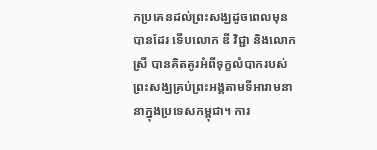កប្រគេនដល់ព្រះសង្ឃដូចពេលមុនបានដែរ ទើបលោក ឌី វិជ្ជា និងលោកស្រី បានគិតគូរអំពីទុក្ខលំបាករបស់ព្រះសង្ឃគ្រប់ព្រះអង្គតាមទីអារាមនានាក្នុងប្រទេសកម្ពុជា។ ការ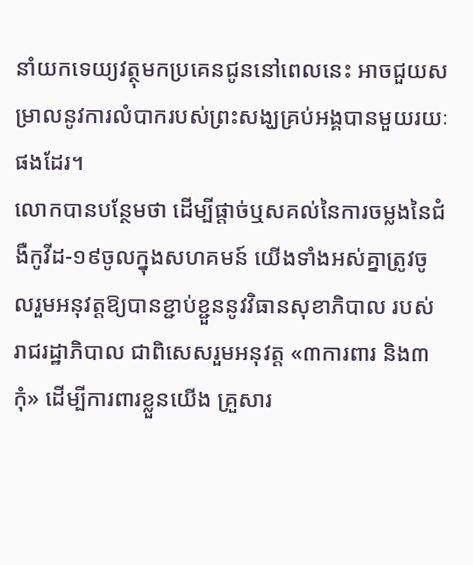នាំយកទេយ្យវត្ថុមកប្រគេនជូននៅពេលនេះ អាចជួយសម្រាលនូវការលំបាករបស់ព្រះសង្ឃគ្រប់អង្គបានមួយរយៈផងដែរ។
លោកបានបន្ថែមថា ដើម្បីផ្តាច់ឬសគល់នៃការចម្លងនៃជំងឺកូវីដ-១៩ចូលក្នុងសហគមន៍ យើងទាំងអស់គ្នាត្រូវចូលរួមអនុវត្តឱ្យបានខ្ជាប់ខ្ជួននូវវិធានសុខាភិបាល របស់រាជរដ្ឋាភិបាល ជាពិសេសរួមអនុវត្ត «៣ការពារ និង៣កុំ» ដេីម្បីការពារខ្លួនយេីង គ្រួសារ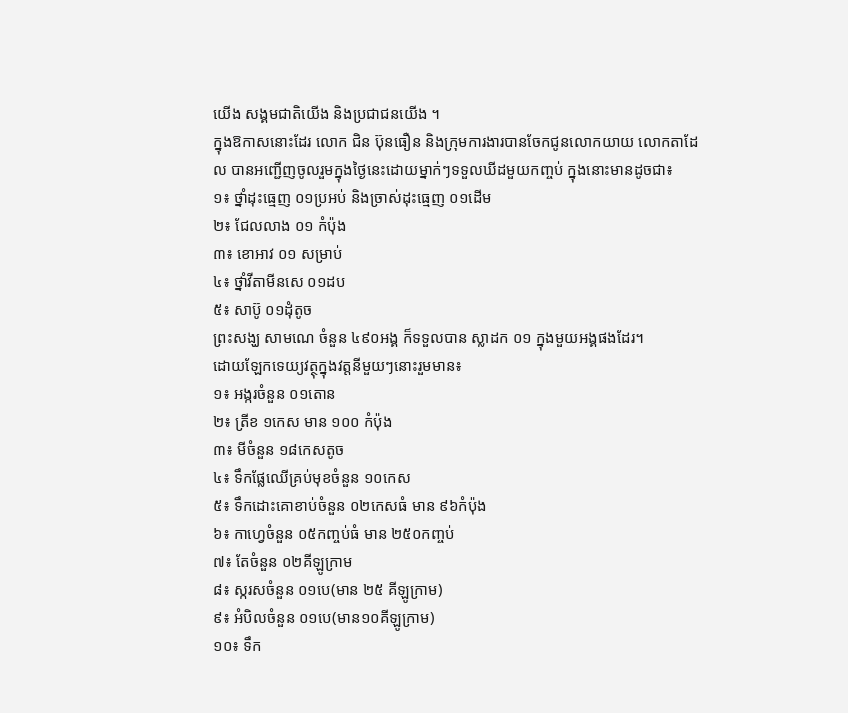យេីង សង្គមជាតិយេីង និងប្រជាជនយេីង ។
ក្នុងឱកាសនោះដែរ លោក ជិន ប៊ុនធឿន និងក្រុមការងារបានចែកជូនលោកយាយ លោកតាដែល បានអញ្ជើញចូលរួមក្នុងថ្ងៃនេះដោយម្នាក់ៗទទួលឃីដមួយកញ្ចប់ ក្នុងនោះមានដូចជា៖
១៖ ថ្នាំដុះធ្មេញ ០១ប្រអប់ និងច្រាស់ដុះធ្មេញ ០១ដើម
២៖ ជែលលាង ០១ កំប៉ុង
៣៖ ខោអាវ ០១ សម្រាប់
៤៖ ថ្នាំវីតាមីនសេ ០១ដប
៥៖ សាប៊ូ ០១ដុំតូច
ព្រះសង្ឃ សាមណេ ចំនួន ៤៩០អង្គ ក៏ទទួលបាន ស្លាដក ០១ ក្នុងមួយអង្គផងដែរ។
ដោយឡែកទេយ្យវត្ថុក្នុងវត្តនីមួយៗនោះរួមមាន៖
១៖ អង្ករចំនួន ០១តោន
២៖ ត្រីខ ១កេស មាន ១០០ កំប៉ុង
៣៖ មីចំនួន ១៨កេសតូច
៤៖ ទឹកផ្លែឈើគ្រប់មុខចំនួន ១០កេស
៥៖ ទឹកដោះគោខាប់ចំនួន ០២កេសធំ មាន ៩៦កំប៉ុង
៦៖ កាហ្វេចំនួន ០៥កញ្ចប់ធំ មាន ២៥០កញ្ចប់
៧៖ តែចំនួន ០២គីឡូក្រាម
៨៖ ស្ករសចំនួន ០១បេ(មាន ២៥ គីឡូក្រាម)
៩៖ អំបិលចំនួន ០១បេ(មាន១០គីឡូក្រាម)
១០៖ ទឹក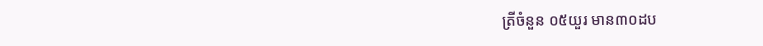ត្រីចំនួន ០៥យួរ មាន៣០ដប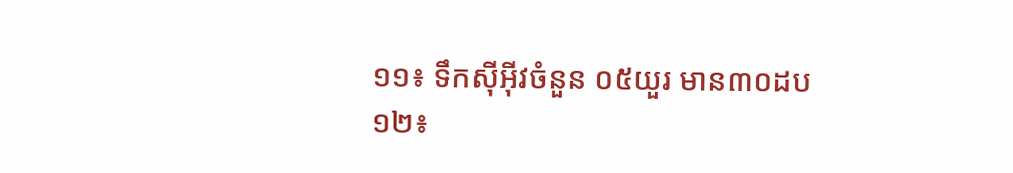១១៖ ទឹកស៊ីអ៊ីវចំនួន ០៥យួរ មាន៣០ដប
១២៖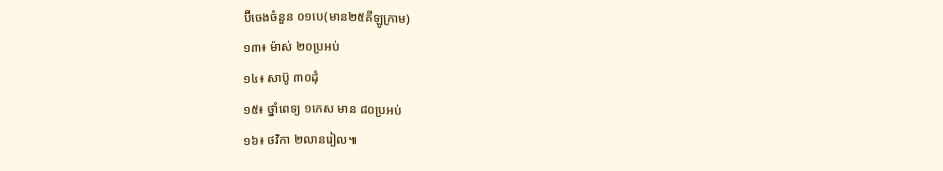ប៊ីចេងចំនួន ០១បេ(មាន២៥គីឡូក្រាម)
១៣៖ ម៉ាស់ ២០ប្រអប់
១៤៖ សាប៊ូ ៣០ដុំ
១៥៖ ថ្នាំពេទ្យ ១កេស មាន ៨០ប្រអប់
១៦៖ ថវិកា ២លានរៀល៕